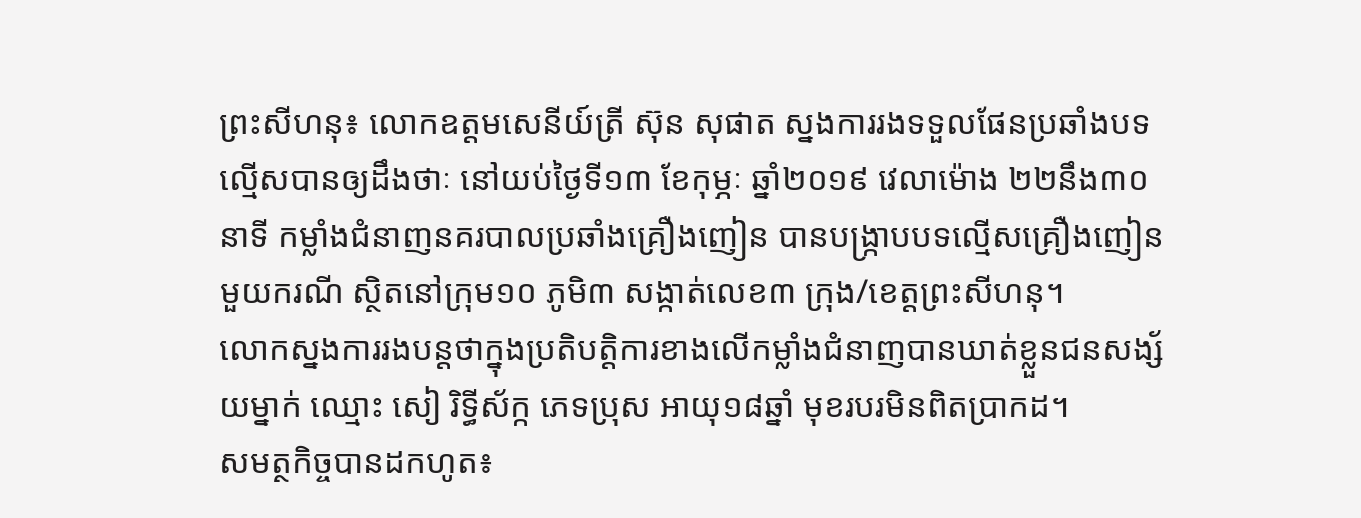ព្រះសីហនុ៖ លោកឧត្តមសេនីយ៍ត្រី ស៊ុន សុផាត ស្នងការរងទទួលផែនប្រឆាំងបទល្មើសបានឲ្យដឹងថាៈ នៅយប់ថ្ងៃទី១៣ ខែកុម្ភៈ ឆ្នាំ២០១៩ វេលាម៉ោង ២២នឹង៣០នាទី កម្លាំងជំនាញនគរបាលប្រឆាំងគ្រឿងញៀន បានបង្ក្រាបបទល្មើសគ្រឿងញៀនមួយករណី ស្ថិតនៅក្រុម១០ ភូមិ៣ សង្កាត់លេខ៣ ក្រុង/ខេត្តព្រះសីហនុ។
លោកស្នងការរងបន្តថាក្នុងប្រតិបត្តិការខាងលើកម្លាំងជំនាញបានឃាត់ខ្លួនជនសង្ស័យម្នាក់ ឈ្មោះ សៀ រិទ្ធីស័ក្ក ភេទប្រុស អាយុ១៨ឆ្នាំ មុខរបរមិនពិតប្រាកដ។
សមត្ថកិច្ចបានដកហូត៖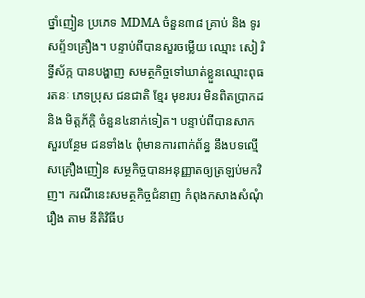ថ្នាំញៀន ប្រភេទ MDMA ចំនួន៣៨ គ្រាប់ និង ទូរសព្ទ័១គ្រឿង។ បន្ទាប់ពីបានសួរចម្លើយ ឈ្មោះ សៀ រិទ្ធីស័ក្ក បានបង្ហាញ សមត្ថកិច្ចទៅឃាត់ខ្លួនឈ្មោះពុធ រតនៈ ភេទប្រុស ជនជាតិ ខ្មែរ មុខរបរ មិនពិតប្រាកដ និង មិត្តភ័ក្ដិ ចំនួន៤នាក់ទៀត។ បន្ទាប់ពីបានសាកសួរបន្ថែម ជនទាំង៤ ពុំមានការពាក់ព័ន្ធ នឹងបទល្មើសគ្រឿងញៀន សម្ថកិច្ចបានអនុញ្ញាតឲ្យត្រឡប់មកវិញ។ ករណីនេះសមត្ថកិច្ចជំនាញ កំពុងកសាងសំណុំរឿង តាម នីតិវិធីប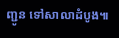ញ្ជូន ទៅសាលាដំបូង៕